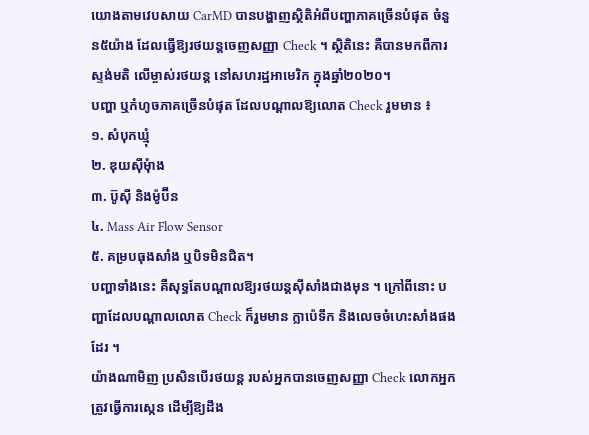យោងតាមវេបសាយ CarMD បានបង្ហាញស្ថិតិអំពីបញ្ហាភាគច្រើនបំផុត ចំនួន៥យ៉ាង ដែលធ្វើឱ្យរថយន្តចេញសញ្ញា Check ។ ស្ថិតិនេះ គឺបានមកពីការស្ទង់មតិ លើម្ចាស់រថយន្ត នៅសហរដ្ឋអាមេរិក ក្នុងឆ្នាំ២០២០។
បញ្ហា ឬកំហូចភាគច្រើនបំផុត ដែលបណ្តាលឱ្យលោត Check រួមមាន ៖
១. សំបុកឃ្មុំ
២. ឌុយស៊ីមុំាង
៣. ប៊ូស៊ី និងម៉ូប៊ីន
៤. Mass Air Flow Sensor
៥. គម្របធុងសាំង ឬបិទមិនជិត។
បញ្ហាទាំងនេះ គឺសុទ្ធតែបណ្តាលឱ្យរថយន្តស៊ីសាំងជាងមុន ។ ក្រៅពីនោះ បញ្ហាដែលបណ្តាលលោត Check ក៏រួមមាន ក្លាប៉េទឹក និងលេចចំហេះសាំងផងដែរ ។
យ៉ាងណាមិញ ប្រសិនបើរថយន្ត របស់អ្នកបានចេញសញ្ញា Check លោកអ្នកត្រូវធ្វើការស្កេន ដើម្បីឱ្យដឹង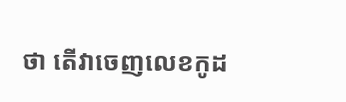ថា តើវាចេញលេខកូដ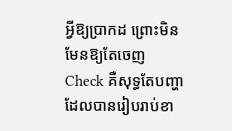អ្វីឱ្យប្រាកដ ព្រោះមិនមែនឱ្យតែចេញ Check គឺសុទ្ធតែបញ្ហា ដែលបានរៀបរាប់ខា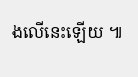ងលើនេះឡើយ ៕